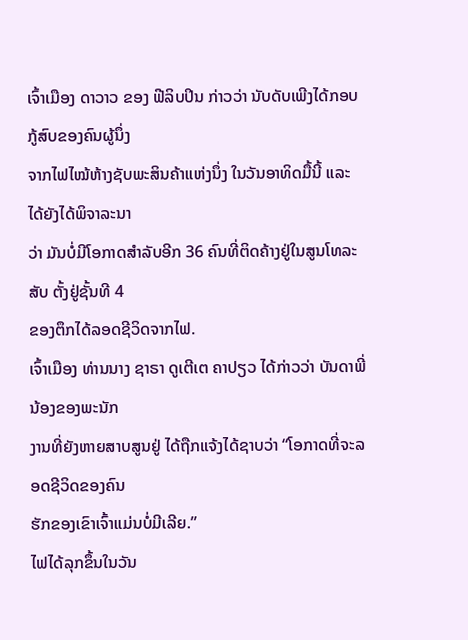ເຈົ້າເມືອງ ດາວາວ ຂອງ ຟີລິບປິນ ກ່າວວ່າ ນັບດັບເພີງໄດ້ກອບກູ້ສົບຂອງຄົນຜູ້ນຶ່ງ
ຈາກໄຟໄໝ້ຫ້າງຊັບພະສິນຄ້າແຫ່ງນຶ່ງ ໃນວັນອາທິດມື້ນີ້ ແລະ ໄດ້ຍັງໄດ້ພິຈາລະນາ
ວ່າ ມັນບໍ່ມີໂອກາດສຳລັບອີກ 36 ຄົນທີ່ຕິດຄ້າງຢູ່ໃນສູນໂທລະສັບ ຕັ້ງຢູ່ຊັ້ນທີ 4
ຂອງຕຶກໄດ້ລອດຊີວິດຈາກໄຟ.
ເຈົ້າເມືອງ ທ່ານນາງ ຊາຣາ ດູເຕີເຕ ຄາປຽວ ໄດ້ກ່າວວ່າ ບັນດາພີ່ນ້ອງຂອງພະນັກ
ງານທີ່ຍັງຫາຍສາບສູນຢູ່ ໄດ້ຖືກແຈ້ງໄດ້ຊາບວ່າ “ໂອກາດທີ່ຈະລອດຊີວິດຂອງຄົນ
ຮັກຂອງເຂົາເຈົ້າແມ່ນບໍ່ມີເລີຍ.”
ໄຟໄດ້ລຸກຂຶ້ນໃນວັນ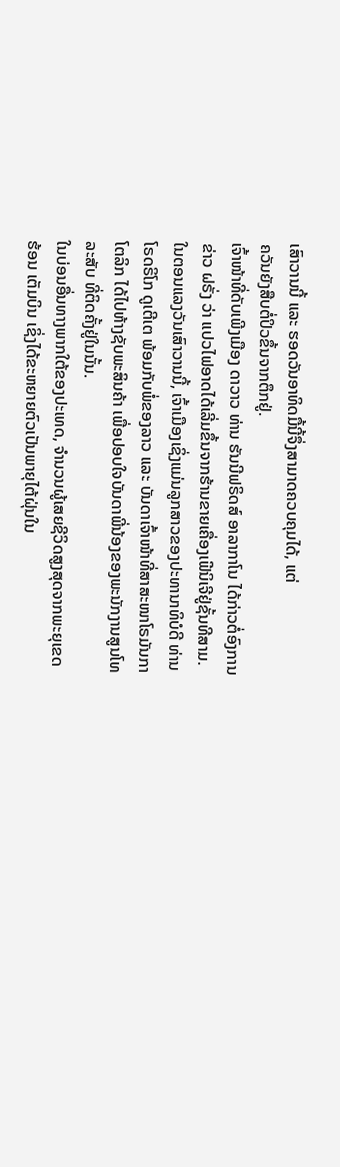ເສົາວານນີ້ ແລະ ຮອດວັນອາທິດມື້ນີ້ຈຶ່ງສາມາດຄວບຄຸມໄດ້, ແຕ່
ຄວັນຍັງສືບຕໍ່ປິວຂຶ້ນຈາກຕຶກຢູ່.
ເຈົ້າໜ້າທີ່ດັບເພີງເມືອງ ດາວາວ ທ່ານ ຮັນນີຟຣິດສ໌ ອາລາກາໂນ ໄດ້ກ່າວຕໍ່ອົງການ
ຂ່າວ ຝຣັ່ງ ວ່າ ແປວໄຟອາດໄດ້ເລີ່ມຂຶ້ນຈາກຮ້ານຂາຍເຄື່ອງເຟີນິເຈີຢູ່ຊັ້ນທີສາມ.
ໃນຕອນແລງວັນເສົາວານນີ້, ເຈົ້າເມືອງເຊິ່ງແມ່ນລູກສາວຂອງປະທານາທິບໍດີ ທ່ານ
ໂຣດຣິໂກ ດູເຕີເຕ ພ້ອມກັບພໍ່ຂອງລາວ ແລະ ບັນດາເຈົ້າໜ້າທີ່ສາສະໜາໂຣມັນກາ
ໂຕລິກ ໄດ້ໄປຫ້າງຊັບພະສິນຄ້າ ເພື່ອປອບໃຈບັນດາພີ່ນ້ອງຂອງພະນັກງານສູນໂທ
ລະສັບ ທີ່ຕິດຄັ້ງຢູ່ໃນນັ້ນ.
ໃນບ່ອນອື່ນທາງພາກໃຕ້ຂອງປະເທດ, ຈຳນວນຜູ້ເສຍຊີວິດສູງສຸດຈາກພະຍຸເຂດ
ຮ້ອນ ເຕັມບິນ ເຊິ່ງໄດ້ຂະຫຍາຍຕົວເປັນພາຍຸໄຕ້ຝຸ່ນໃນ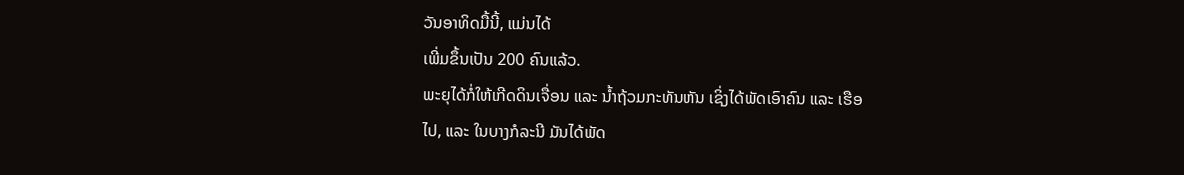ວັນອາທິດມື້ນີ້, ແມ່ນໄດ້
ເພີ່ມຂຶ້ນເປັນ 200 ຄົນແລ້ວ.
ພະຍຸໄດ້ກໍ່ໃຫ້ເກີດດິນເຈື່ອນ ແລະ ນໍ້າຖ້ວມກະທັນຫັນ ເຊິ່ງໄດ້ພັດເອົາຄົນ ແລະ ເຮືອ
ໄປ, ແລະ ໃນບາງກໍລະນີ ມັນໄດ້ພັດ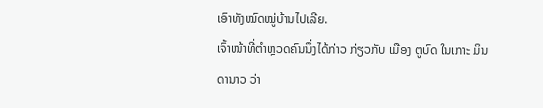ເອົາທັງໝົດໝູ່ບ້ານໄປເລີຍ.
ເຈົ້າໜ້າທີ່ຕຳຫຼວດຄົນນຶ່ງໄດ້ກ່າວ ກ່ຽວກັບ ເມືອງ ຕູບົດ ໃນເກາະ ມິນດານາວ ວ່າ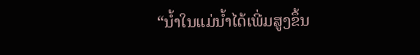“ນໍ້າໃນແມ່ນໍ້າໄດ້ເພີ່ມສູງຂຶ້ນ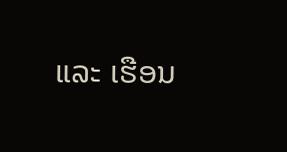ແລະ ເຮືອນ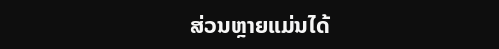ສ່ວນຫຼາຍແມ່ນໄດ້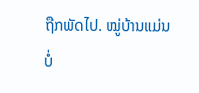ຖືກພັດໄປ. ໝູ່ບ້ານແມ່ນ
ບໍ່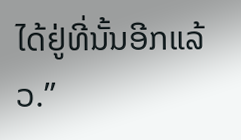ໄດ້ຢູ່ທີ່ນັ້ນອີກແລ້ວ.”